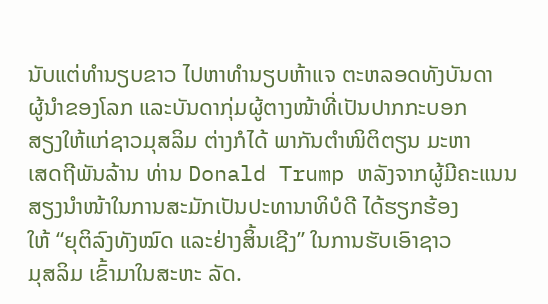ນັບແຕ່ທຳນຽບຂາວ ໄປຫາທຳນຽບຫ້າແຈ ຕະຫລອດທັງບັນດາ
ຜູ້ນຳຂອງໂລກ ແລະບັນດາກຸ່ມຜູ້ຕາງໜ້າທີ່ເປັນປາກກະບອກ
ສຽງໃຫ້ແກ່ຊາວມຸສລິມ ຕ່າງກໍໄດ້ ພາກັນຕຳໜິຕິຕຽນ ມະຫາ
ເສດຖີພັນລ້ານ ທ່ານ Donald Trump ຫລັງຈາກຜູ້ມີຄະແນນ
ສຽງນຳໜ້າໃນການສະມັກເປັນປະທານາທິບໍດີ ໄດ້ຮຽກຮ້ອງ
ໃຫ້ “ຍຸຕິລົງທັງໝົດ ແລະຢ່າງສິ້ນເຊີງ” ໃນການຮັບເອົາຊາວ
ມຸສລິມ ເຂົ້າມາໃນສະຫະ ລັດ.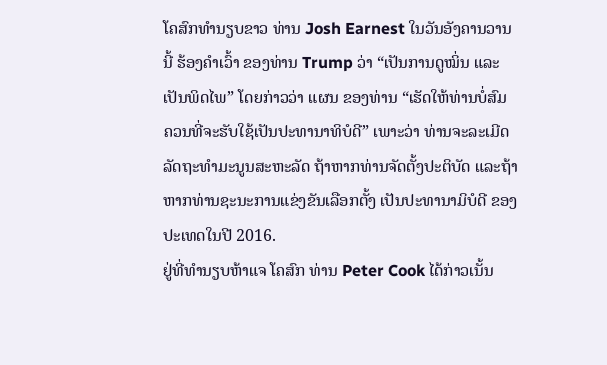ໂຄສົກທຳນຽບຂາວ ທ່ານ Josh Earnest ໃນວັນອັງຄານວານ
ນີ້ ຮ້ອງຄໍາເວົ້າ ຂອງທ່ານ Trump ວ່າ “ເປັນການດູໝິ່ນ ແລະ
ເປັນພິດໄພ” ໂດຍກ່າວວ່າ ແຜນ ຂອງທ່ານ “ເຮັດໃຫ້ທ່ານບໍ່ສົມ
ຄວນທີ່ຈະຮັບໃຊ້ເປັນປະທານາທິບໍດີ” ເພາະວ່າ ທ່ານຈະລະເມີດລັດຖະທຳມະນູນສະຫະລັດ ຖ້າຫາກທ່ານຈັດຕັ້ງປະຕິບັດ ແລະຖ້າຫາກທ່ານຊະນະການແຂ່ງຂັນເລືອກຕັ້ງ ເປັນປະທານາມິບໍດີ ຂອງປະເທດໃນປີ 2016.
ຢູ່ທີ່ທຳນຽບຫ້າແຈ ໂຄສົກ ທ່ານ Peter Cook ໄດ້ກ່າວເນັ້ນ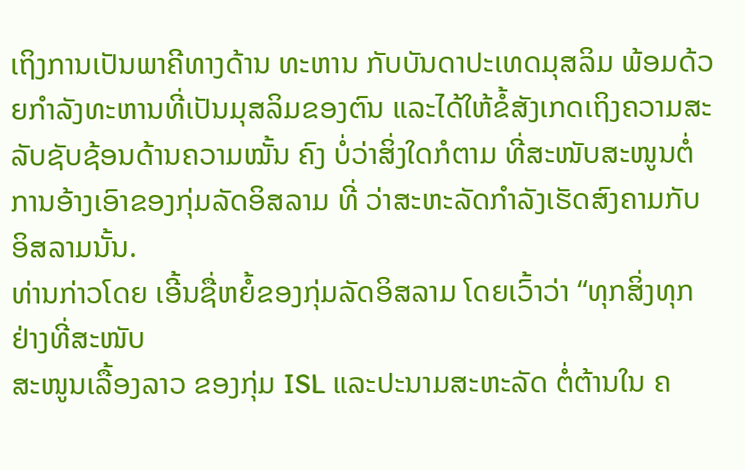ເຖິງການເປັນພາຄີທາງດ້ານ ທະຫານ ກັບບັນດາປະເທດມຸສລິມ ພ້ອມດ້ວຍກຳລັງທະຫານທີ່ເປັນມຸສລິມຂອງຕົນ ແລະໄດ້ໃຫ້ຂໍ້ສັງເກດເຖິງຄວາມສະລັບຊັບຊ້ອນດ້ານຄວາມໝັ້ນ ຄົງ ບໍ່ວ່າສິ່ງໃດກໍຕາມ ທີ່ສະໜັບສະໜູນຕໍ່ການອ້າງເອົາຂອງກຸ່ມລັດອິສລາມ ທີ່ ວ່າສະຫະລັດກຳລັງເຮັດສົງຄາມກັບອິສລາມນັ້ນ.
ທ່ານກ່າວໂດຍ ເອີ້ນຊື່ຫຍໍ້ຂອງກຸ່ມລັດອິສລາມ ໂດຍເວົ້າວ່າ “ທຸກສິ່ງທຸກຢ່າງທີ່ສະໜັບ
ສະໜູນເລື້ອງລາວ ຂອງກຸ່ມ ISL ແລະປະນາມສະຫະລັດ ຕໍ່ຕ້ານໃນ ຄ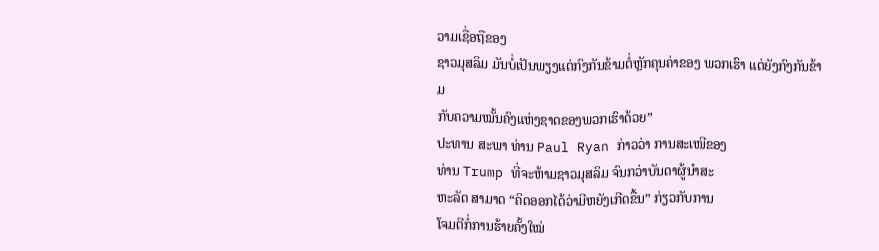ວາມເຊື່ອຖືຂອງ
ຊາວມຸສລິມ ມັນບໍ່ເປັນພຽງແຕ່ກົງກັນຂ້າມຕໍ່ຫຼັກຄຸນຄ່າຂອງ ພວກເຮົາ ແຕ່ຍັງກົງກັນຂ້າມ
ກັບຄວາມໝັ້ນຄົງແຫ່ງຊາດຂອງພວກເຮົາດ້ວຍ”
ປະທານ ສະພາ ທ່ານ Paul Ryan ກ່າວວ່າ ການສະເໜີຂອງ
ທ່ານ Trump ທີ່ຈະຫ້າມຊາວມຸສລິມ ຈົນກວ່າບັນດາຜູ້ນຳສະ
ຫະລັດ ສາມາດ “ຄິດອອກໄດ້ວ່າມີຫຍັງເກີດຂື້ນ” ກ່ຽວກັບການ
ໂຈມຕີກໍ່ການຮ້າຍຄັ້ງໃໝ່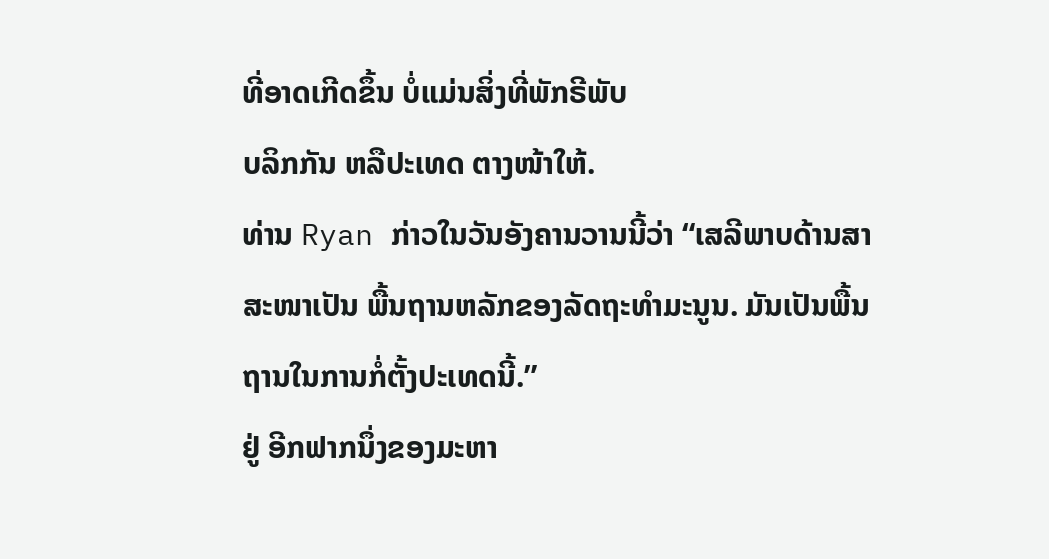ທີ່ອາດເກີດຂຶ້ນ ບໍ່ແມ່ນສິ່ງທີ່ພັກຣີພັບ
ບລິກກັນ ຫລືປະເທດ ຕາງໜ້າໃຫ້.
ທ່ານ Ryan ກ່າວໃນວັນອັງຄານວານນີ້ວ່າ “ເສລີພາບດ້ານສາ
ສະໜາເປັນ ພື້ນຖານຫລັກຂອງລັດຖະທຳມະນູນ. ມັນເປັນພື້ນ
ຖານໃນການກໍ່ຕັ້ງປະເທດນີ້.”
ຢູ່ ອີກຟາກນຶ່ງຂອງມະຫາ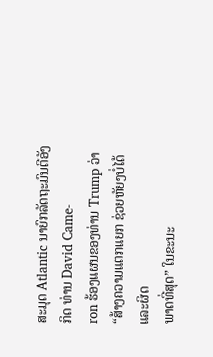ສະມຸດ Atlantic ນາຍົກລັດຖະມົນຕີອັງກິດ ທ່ານ David Came-
ron ຮ້ອງແຜນຂອງທ່ານ Trump ວ່າ “ສ້າງຄວາມແຕກແຍກ ຊ່ວຍຫັຍງບໍ່ໄດ້ ແລະຜິດ
ພາດທີ່ສຸດ” ໃນຂະນະ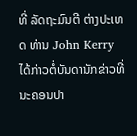ທີ່ ລັດຖະມົນຕີ ຕ່າງປະເທດ ທ່ານ John Kerry ໄດ້ກ່າວຕໍ່ບັນດານັກຂ່າວທີ່ ນະຄອນປາ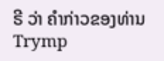ຣີ ວ່າ ຄຳກ່າວຂອງທ່ານ Trymp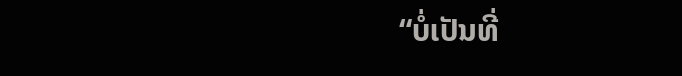“ບໍ່ເປັນທີ່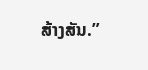ສ້າງສັນ.”